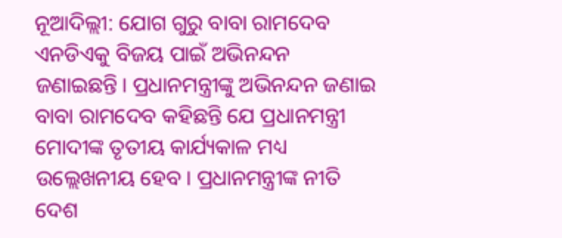ନୂଆଦିଲ୍ଲୀ: ଯୋଗ ଗୁରୁ ବାବା ରାମଦେବ ଏନଡିଏକୁ ବିଜୟ ପାଇଁ ଅଭିନନ୍ଦନ ଜଣାଇଛନ୍ତି। ପ୍ରଧାନମନ୍ତ୍ରୀଙ୍କୁ ଅଭିନନ୍ଦନ ଜଣାଇ ବାବା ରାମଦେବ କହିଛନ୍ତି ଯେ ପ୍ରଧାନମନ୍ତ୍ରୀ ମୋଦୀଙ୍କ ତୃତୀୟ କାର୍ଯ୍ୟକାଳ ମଧ୍ୟ ଉଲ୍ଲେଖନୀୟ ହେବ। ପ୍ରଧାନମନ୍ତ୍ରୀଙ୍କ ନୀତି ଦେଶ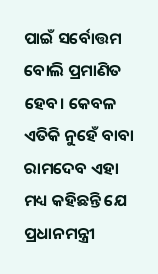ପାଇଁ ସର୍ବୋତ୍ତମ ବୋଲି ପ୍ରମାଣିତ ହେବ। କେବଳ ଏତିକି ନୁହେଁ ବାବା ରାମଦେବ ଏହା ମଧ୍ୟ କହିଛନ୍ତି ଯେ ପ୍ରଧାନମନ୍ତ୍ରୀ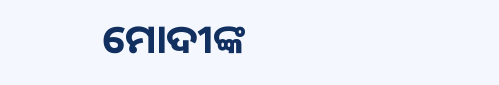ମୋଦୀଙ୍କ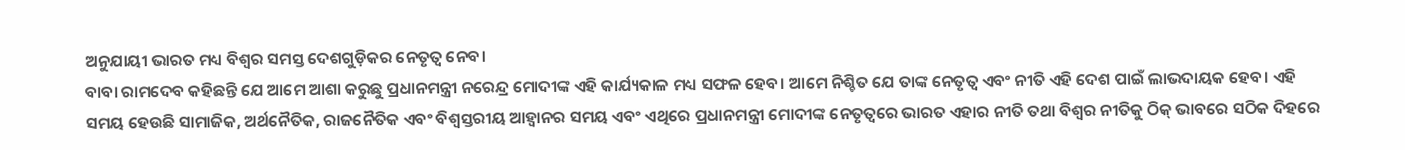ଅନୁଯାୟୀ ଭାରତ ମଧ୍ୟ ବିଶ୍ୱର ସମସ୍ତ ଦେଶଗୁଡ଼ିକର ନେତୃତ୍ୱ ନେବ।
ବାବା ରାମଦେବ କହିଛନ୍ତି ଯେ ଆମେ ଆଶା କରୁଛୁ ପ୍ରଧାନମନ୍ତ୍ରୀ ନରେନ୍ଦ୍ର ମୋଦୀଙ୍କ ଏହି କାର୍ଯ୍ୟକାଳ ମଧ୍ୟ ସଫଳ ହେବ। ଆମେ ନିଶ୍ଚିତ ଯେ ତାଙ୍କ ନେତୃତ୍ୱ ଏବଂ ନୀତି ଏହି ଦେଶ ପାଇଁ ଲାଭଦାୟକ ହେବ। ଏହି ସମୟ ହେଉଛି ସାମାଜିକ, ଅର୍ଥନୈତିକ, ରାଜନୈତିକ ଏବଂ ବିଶ୍ୱସ୍ତରୀୟ ଆହ୍ୱାନର ସମୟ ଏବଂ ଏଥିରେ ପ୍ରଧାନମନ୍ତ୍ରୀ ମୋଦୀଙ୍କ ନେତୃତ୍ୱରେ ଭାରତ ଏହାର ନୀତି ତଥା ବିଶ୍ୱର ନୀତିକୁ ଠିକ୍ ଭାବରେ ସଠିକ ଦିହରେ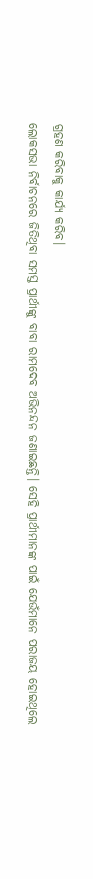ଗ୍ରହଣ କରିବାକୁ କାର୍ଯ୍ୟ କରିବ।
ଲୋକସଭା ନିର୍ବାଚନରେ ଜିତିଥିବା ସମସ୍ତ ପ୍ରାର୍ଥୀଙ୍କୁ ବାବା ରାମଦେବ ଅଭିନନ୍ଦନ ଜଣାଇଛନ୍ତି। ସେହି ପ୍ରାର୍ଥୀମାନଙ୍କ ପାଇଁ ଯେଉଁମାନେ ପରାଜୟ ହୋଇଥିଲେ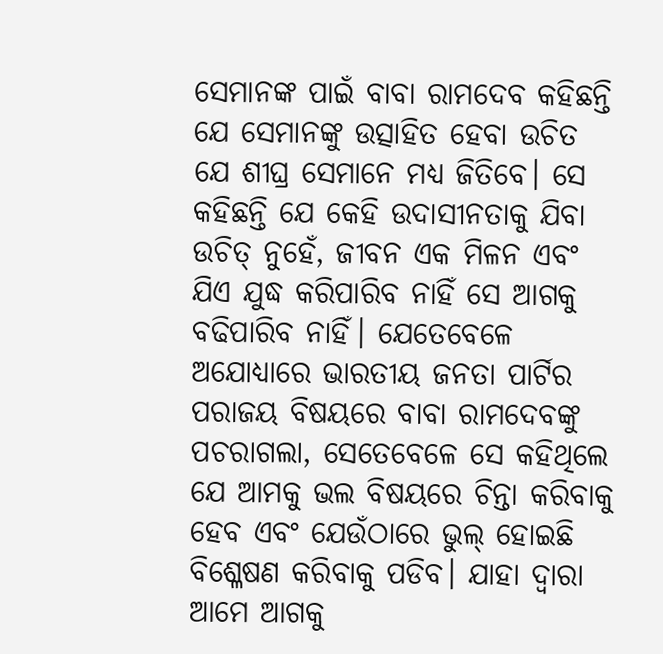ସେମାନଙ୍କ ପାଇଁ ବାବା ରାମଦେବ କହିଛନ୍ତି ଯେ ସେମାନଙ୍କୁ ଉତ୍ସାହିତ ହେବା ଉଚିତ ଯେ ଶୀଘ୍ର ସେମାନେ ମଧ୍ୟ ଜିତିବେ। ସେ କହିଛନ୍ତି ଯେ କେହି ଉଦାସୀନତାକୁ ଯିବା ଉଚିତ୍ ନୁହେଁ, ଜୀବନ ଏକ ମିଳନ ଏବଂ ଯିଏ ଯୁଦ୍ଧ କରିପାରିବ ନାହିଁ ସେ ଆଗକୁ ବଢିପାରିବ ନାହିଁ। ଯେତେବେଳେ ଅଯୋଧ୍ୟାରେ ଭାରତୀୟ ଜନତା ପାର୍ଟିର ପରାଜୟ ବିଷୟରେ ବାବା ରାମଦେବଙ୍କୁ ପଚରାଗଲା, ସେତେବେଳେ ସେ କହିଥିଲେ ଯେ ଆମକୁ ଭଲ ବିଷୟରେ ଚିନ୍ତା କରିବାକୁ ହେବ ଏବଂ ଯେଉଁଠାରେ ଭୁଲ୍ ହୋଇଛି ବିଶ୍ଳେଷଣ କରିବାକୁ ପଡିବ। ଯାହା ଦ୍ୱାରା ଆମେ ଆଗକୁ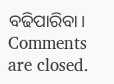ବଢିପାରିବା।
Comments are closed.